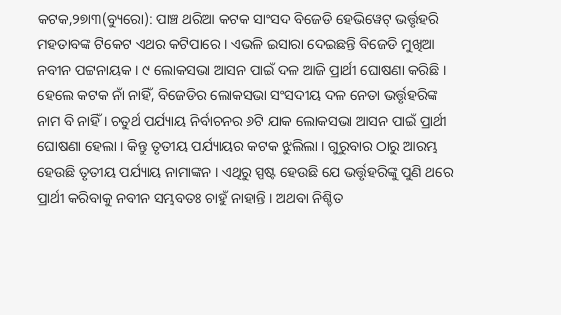କଟକ,୨୭ା୩(ବ୍ୟୁରୋ): ପାଞ୍ଚ ଥରିଆ କଟକ ସାଂସଦ ବିଜେଡି ହେଭିୱେଟ୍ ଭର୍ତ୍ତୃହରି ମହତାବଙ୍କ ଟିକେଟ ଏଥର କଟିପାରେ । ଏଭଳି ଇସାରା ଦେଇଛନ୍ତି ବିଜେଡି ମୁଖିଆ ନବୀନ ପଟ୍ଟନାୟକ । ୯ ଲୋକସଭା ଆସନ ପାଇଁ ଦଳ ଆଜି ପ୍ରାର୍ଥୀ ଘୋଷଣା କରିଛି । ହେଲେ କଟକ ନାଁ ନାହିଁ, ବିଜେଡିର ଲୋକସଭା ସଂସଦୀୟ ଦଳ ନେତା ଭର୍ତ୍ତୃହରିଙ୍କ ନାମ ବି ନାହିଁ । ଚତୁର୍ଥ ପର୍ଯ୍ୟାୟ ନିର୍ବାଚନର ୬ଟି ଯାକ ଲୋକସଭା ଆସନ ପାଇଁ ପ୍ରାର୍ଥୀ ଘୋଷଣା ହେଲା । କିନ୍ତୁ ତୃତୀୟ ପର୍ଯ୍ୟାୟର କଟକ ଝୁଲିଲା । ଗୁରୁବାର ଠାରୁ ଆରମ୍ଭ ହେଉଛି ତୃତୀୟ ପର୍ଯ୍ୟାୟ ନାମାଙ୍କନ । ଏଥିରୁ ସ୍ପଷ୍ଟ ହେଉଛି ଯେ ଭର୍ତ୍ତୃହରିଙ୍କୁ ପୁଣି ଥରେ ପ୍ରାର୍ଥୀ କରିବାକୁ ନବୀନ ସମ୍ଭବତଃ ଚାହୁଁ ନାହାନ୍ତି । ଅଥବା ନିଶ୍ଚିତ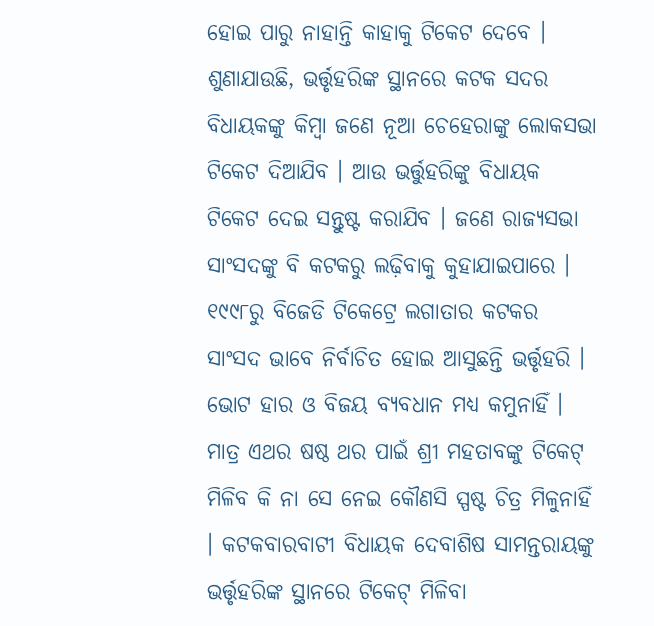ହୋଇ ପାରୁ ନାହାନ୍ତି କାହାକୁ ଟିକେଟ ଦେବେ ।
ଶୁଣାଯାଉଛି, ଭର୍ତ୍ତୃହରିଙ୍କ ସ୍ଥାନରେ କଟକ ସଦର ବିଧାୟକଙ୍କୁ କିମ୍ବା ଜଣେ ନୂଆ ଚେହେରାଙ୍କୁ ଲୋକସଭା ଟିକେଟ ଦିଆଯିବ । ଆଉ ଭର୍ତ୍ତୁହରିଙ୍କୁ ବିଧାୟକ ଟିକେଟ ଦେଇ ସନ୍ତୁଷ୍ଟ କରାଯିବ । ଜଣେ ରାଜ୍ୟସଭା ସାଂସଦଙ୍କୁ ବି କଟକରୁ ଲଢ଼ିବାକୁ କୁହାଯାଇପାରେ । ୧୯୯୮ରୁ ବିଜେଡି ଟିକେଟ୍ରେ ଲଗାତାର କଟକର ସାଂସଦ ଭାବେ ନିର୍ବାଚିତ ହୋଇ ଆସୁଛନ୍ତି ଭର୍ତ୍ତୃହରି । ଭୋଟ ହାର ଓ ବିଜୟ ବ୍ୟବଧାନ ମଧ୍ୟ କମୁନାହିଁ । ମାତ୍ର ଏଥର ଷଷ୍ଠ ଥର ପାଇଁ ଶ୍ରୀ ମହତାବଙ୍କୁ ଟିକେଟ୍ ମିଳିବ କି ନା ସେ ନେଇ କୌଣସି ସ୍ପଷ୍ଟ ଚିତ୍ର ମିଳୁନାହିଁ । କଟକବାରବାଟୀ ବିଧାୟକ ଦେବାଶିଷ ସାମନ୍ତରାୟଙ୍କୁ ଭର୍ତ୍ତୃହରିଙ୍କ ସ୍ଥାନରେ ଟିକେଟ୍ ମିଳିବା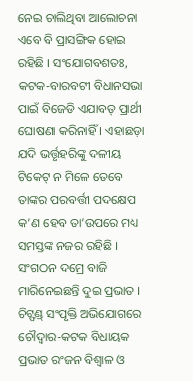ନେଇ ଚାଲିଥିବା ଆଲୋଚନା ଏବେ ବି ପ୍ରାସଙ୍ଗିକ ହୋଇ ରହିଛି । ସଂଯୋଗବଶତଃ, କଟକ-ବାରବଟୀ ବିଧାନସଭା ପାଇଁ ବିଜେଡି ଏଯାବତ୍ ପ୍ରାର୍ଥୀ ଘୋଷଣା କରିନାହିଁ । ଏହାଛଡ଼ା ଯଦି ଭର୍ତ୍ତୃହରିଙ୍କୁ ଦଳୀୟ ଟିକେଟ୍ ନ ମିଳେ ତେବେ ତାଙ୍କର ପରବର୍ତ୍ତୀ ପଦକ୍ଷେପ କ’ଣ ହେବ ତା’ଉପରେ ମଧ୍ୟ ସମସ୍ତଙ୍କ ନଜର ରହିଛି ।
ସଂଗଠନ ଦମ୍ରେ ବାଜି ମାରିନେଇଛନ୍ତି ଦୁଇ ପ୍ରଭାତ । ଚିଟ୍ଫଣ୍ଡ୍ ସଂପୃକ୍ତି ଅଭିଯୋଗରେ ଚୌଦ୍ୱାର-କଟକ ବିଧାୟକ ପ୍ରଭାତ ରଂଜନ ବିଶ୍ୱାଳ ଓ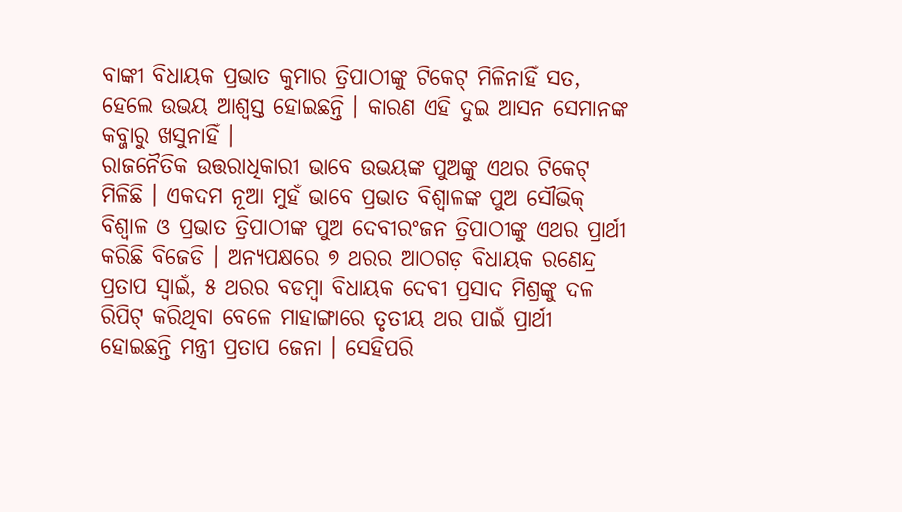ବାଙ୍କୀ ବିଧାୟକ ପ୍ରଭାତ କୁମାର ତ୍ରିପାଠୀଙ୍କୁ ଟିକେଟ୍ ମିଳିନାହିଁ ସତ, ହେଲେ ଉଭୟ ଆଶ୍ୱସ୍ତ ହୋଇଛନ୍ତି । କାରଣ ଏହି ଦୁଇ ଆସନ ସେମାନଙ୍କ କବ୍ଜାରୁ ଖସୁନାହିଁ ।
ରାଜନୈତିକ ଉତ୍ତରାଧିକାରୀ ଭାବେ ଉଭୟଙ୍କ ପୁଅଙ୍କୁ ଏଥର ଟିକେଟ୍ ମିଳିଛି । ଏକଦମ ନୂଆ ମୁହଁ ଭାବେ ପ୍ରଭାତ ବିଶ୍ୱାଳଙ୍କ ପୁଅ ସୌଭିକ୍ ବିଶ୍ୱାଳ ଓ ପ୍ରଭାତ ତ୍ରିପାଠୀଙ୍କ ପୁଅ ଦେବୀରଂଜନ ତ୍ରିପାଠୀଙ୍କୁ ଏଥର ପ୍ରାର୍ଥୀ କରିଛି ବିଜେଡି । ଅନ୍ୟପକ୍ଷରେ ୭ ଥରର ଆଠଗଡ଼ ବିଧାୟକ ରଣେନ୍ଦ୍ର ପ୍ରତାପ ସ୍ୱାଇଁ, ୫ ଥରର ବଡମ୍ବା ବିଧାୟକ ଦେବୀ ପ୍ରସାଦ ମିଶ୍ରଙ୍କୁ ଦଳ ରିପିଟ୍ କରିଥିବା ବେଳେ ମାହାଙ୍ଗାରେ ତୃତୀୟ ଥର ପାଇଁ ପ୍ରାର୍ଥୀ ହୋଇଛନ୍ତି ମନ୍ତ୍ରୀ ପ୍ରତାପ ଜେନା । ସେହିପରି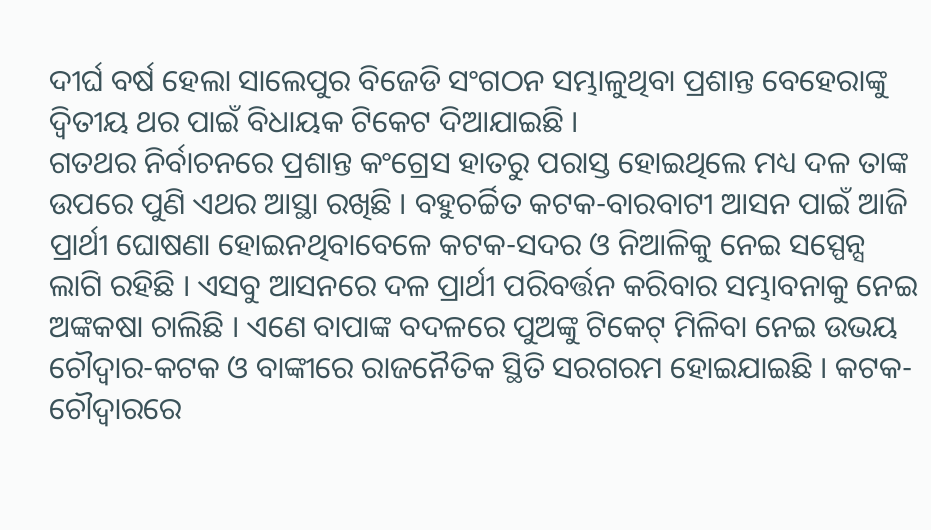ଦୀର୍ଘ ବର୍ଷ ହେଲା ସାଲେପୁର ବିଜେଡି ସଂଗଠନ ସମ୍ଭାଳୁଥିବା ପ୍ରଶାନ୍ତ ବେହେରାଙ୍କୁ ଦ୍ୱିତୀୟ ଥର ପାଇଁ ବିଧାୟକ ଟିକେଟ ଦିଆଯାଇଛି ।
ଗତଥର ନିର୍ବାଚନରେ ପ୍ରଶାନ୍ତ କଂଗ୍ରେସ ହାତରୁ ପରାସ୍ତ ହୋଇଥିଲେ ମଧ୍ୟ ଦଳ ତାଙ୍କ ଉପରେ ପୁଣି ଏଥର ଆସ୍ଥା ରଖିଛି । ବହୁଚର୍ଚ୍ଚିତ କଟକ-ବାରବାଟୀ ଆସନ ପାଇଁ ଆଜି ପ୍ରାର୍ଥୀ ଘୋଷଣା ହୋଇନଥିବାବେଳେ କଟକ-ସଦର ଓ ନିଆଳିକୁ ନେଇ ସସ୍ପେନ୍ସ ଲାଗି ରହିଛି । ଏସବୁ ଆସନରେ ଦଳ ପ୍ରାର୍ଥୀ ପରିବର୍ତ୍ତନ କରିବାର ସମ୍ଭାବନାକୁ ନେଇ ଅଙ୍କକଷା ଚାଲିଛି । ଏଣେ ବାପାଙ୍କ ବଦଳରେ ପୁଅଙ୍କୁ ଟିକେଟ୍ ମିଳିବା ନେଇ ଉଭୟ ଚୌଦ୍ୱାର-କଟକ ଓ ବାଙ୍କୀରେ ରାଜନୈତିକ ସ୍ଥିତି ସରଗରମ ହୋଇଯାଇଛି । କଟକ-ଚୌଦ୍ୱାରରେ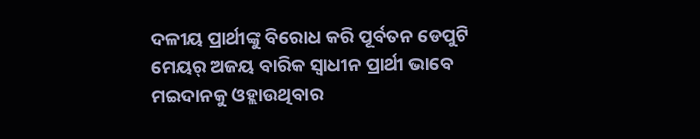ଦଳୀୟ ପ୍ରାର୍ଥୀଙ୍କୁ ବିରୋଧ କରି ପୂର୍ବତନ ଡେପୁଟି ମେୟର୍ ଅଜୟ ବାରିକ ସ୍ୱାଧୀନ ପ୍ରାର୍ଥୀ ଭାବେ ମଇଦାନକୁ ଓହ୍ଲାଉଥିବାର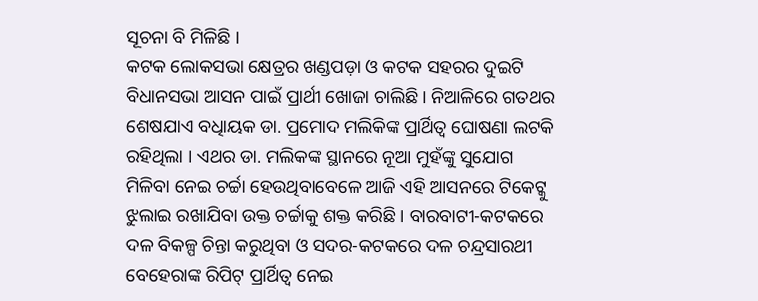ସୂଚନା ବି ମିଳିଛି ।
କଟକ ଲୋକସଭା କ୍ଷେତ୍ରର ଖଣ୍ଡପଡ଼ା ଓ କଟକ ସହରର ଦୁଇଟି ବିଧାନସଭା ଆସନ ପାଇଁ ପ୍ରାର୍ଥୀ ଖୋଜା ଚାଲିଛି । ନିଆଳିରେ ଗତଥର ଶେଷଯାଏ ବଧିାୟକ ଡା. ପ୍ରମୋଦ ମଲିକିଙ୍କ ପ୍ରାର୍ଥିତ୍ୱ ଘୋଷଣା ଲଟକି ରହିଥିଲା । ଏଥର ଡା. ମଲିକଙ୍କ ସ୍ଥାନରେ ନୂଆ ମୁହଁଙ୍କୁ ସୁଯୋଗ ମିଳିବା ନେଇ ଚର୍ଚ୍ଚା ହେଉଥିବାବେଳେ ଆଜି ଏହି ଆସନରେ ଟିକେଟ୍କୁ ଝୁଲାଇ ରଖାଯିବା ଉକ୍ତ ଚର୍ଚ୍ଚାକୁ ଶକ୍ତ କରିଛି । ବାରବାଟୀ-କଟକରେ ଦଳ ବିକଳ୍ପ ଚିନ୍ତା କରୁଥିବା ଓ ସଦର-କଟକରେ ଦଳ ଚନ୍ଦ୍ରସାରଥୀ ବେହେରାଙ୍କ ରିପିଟ୍ ପ୍ରାର୍ଥିତ୍ୱ ନେଇ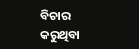ବିଚାର କରୁଥିବା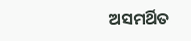ଅସମର୍ଥିତ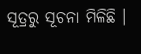ସୂତ୍ରରୁ ସୂଚନା ମିଳିଛି ।